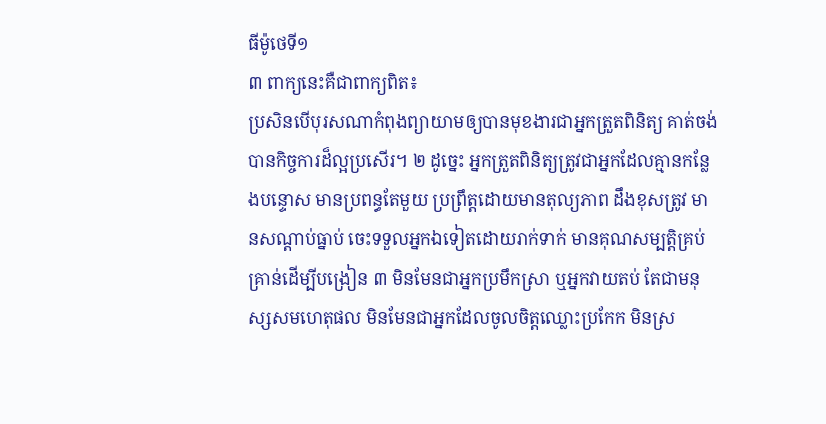ធីម៉ូថេទី១
៣ ពាក្យនេះគឺជាពាក្យពិត៖
ប្រសិនបើបុរសណាកំពុងព្យាយាមឲ្យបានមុខងារជាអ្នកត្រួតពិនិត្យ គាត់ចង់បានកិច្ចការដ៏ល្អប្រសើរ។ ២ ដូច្នេះ អ្នកត្រួតពិនិត្យត្រូវជាអ្នកដែលគ្មានកន្លែងបន្ទោស មានប្រពន្ធតែមួយ ប្រព្រឹត្តដោយមានតុល្យភាព ដឹងខុសត្រូវ មានសណ្ដាប់ធ្នាប់ ចេះទទួលអ្នកឯទៀតដោយរាក់ទាក់ មានគុណសម្បត្ដិគ្រប់គ្រាន់ដើម្បីបង្រៀន ៣ មិនមែនជាអ្នកប្រមឹកស្រា ឬអ្នកវាយតប់ តែជាមនុស្សសមហេតុផល មិនមែនជាអ្នកដែលចូលចិត្តឈ្លោះប្រកែក មិនស្រ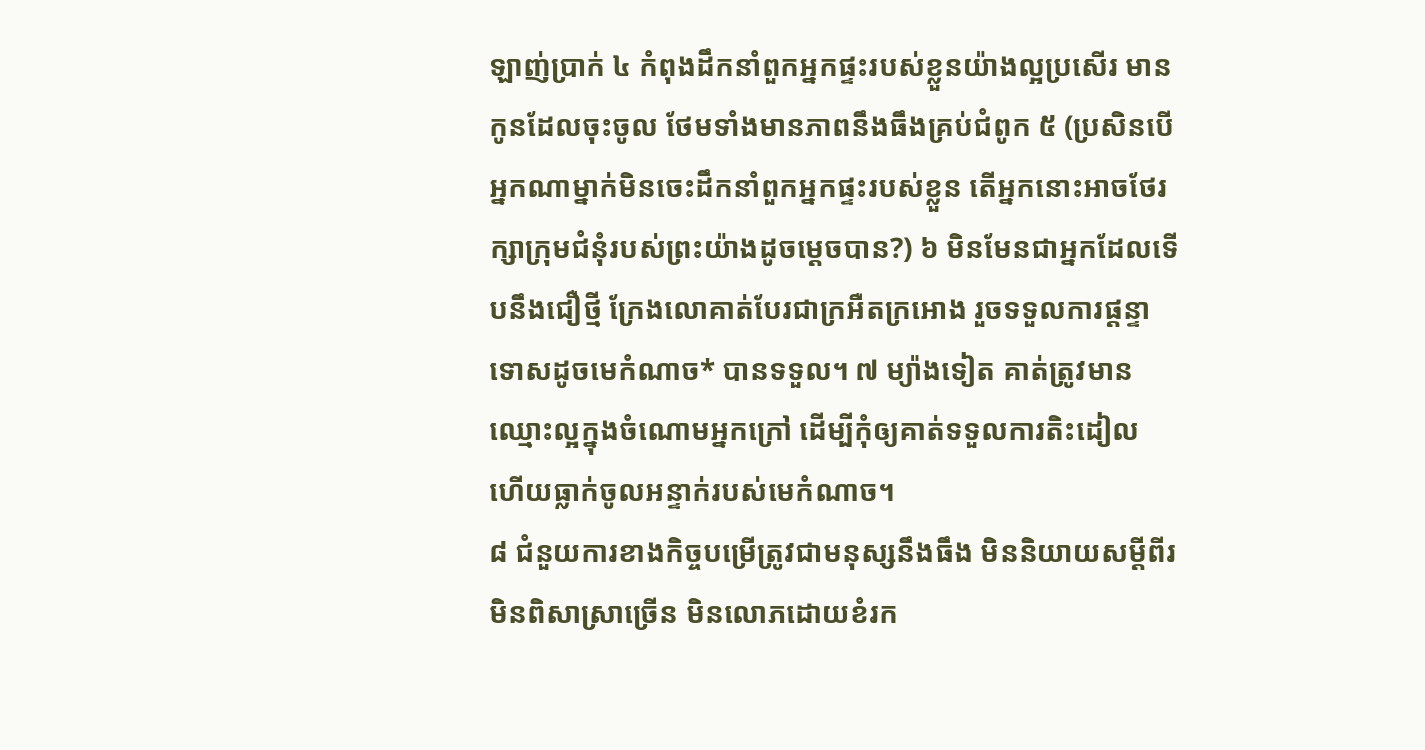ឡាញ់ប្រាក់ ៤ កំពុងដឹកនាំពួកអ្នកផ្ទះរបស់ខ្លួនយ៉ាងល្អប្រសើរ មានកូនដែលចុះចូល ថែមទាំងមានភាពនឹងធឹងគ្រប់ជំពូក ៥ (ប្រសិនបើអ្នកណាម្នាក់មិនចេះដឹកនាំពួកអ្នកផ្ទះរបស់ខ្លួន តើអ្នកនោះអាចថែរក្សាក្រុមជំនុំរបស់ព្រះយ៉ាងដូចម្ដេចបាន?) ៦ មិនមែនជាអ្នកដែលទើបនឹងជឿថ្មី ក្រែងលោគាត់បែរជាក្រអឺតក្រអោង រួចទទួលការផ្ដន្ទាទោសដូចមេកំណាច* បានទទួល។ ៧ ម្យ៉ាងទៀត គាត់ត្រូវមានឈ្មោះល្អក្នុងចំណោមអ្នកក្រៅ ដើម្បីកុំឲ្យគាត់ទទួលការតិះដៀល ហើយធ្លាក់ចូលអន្ទាក់របស់មេកំណាច។
៨ ជំនួយការខាងកិច្ចបម្រើត្រូវជាមនុស្សនឹងធឹង មិននិយាយសម្ដីពីរ មិនពិសាស្រាច្រើន មិនលោភដោយខំរក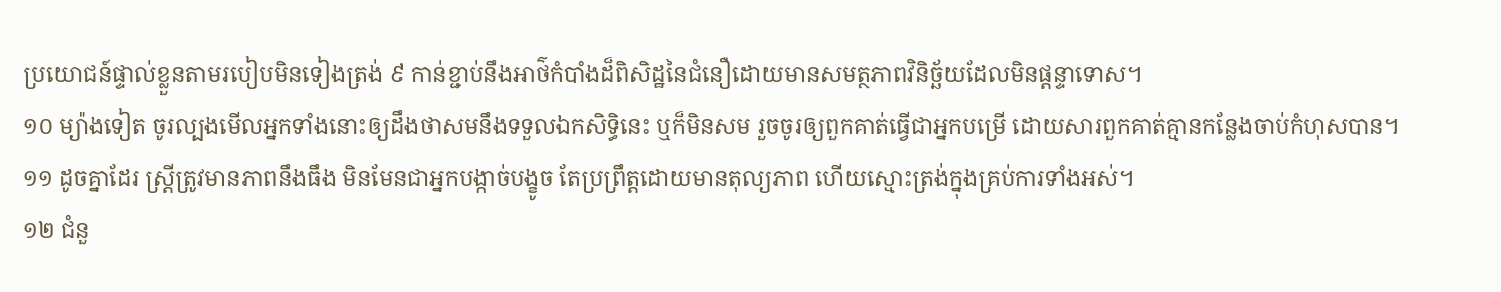ប្រយោជន៍ផ្ទាល់ខ្លួនតាមរបៀបមិនទៀងត្រង់ ៩ កាន់ខ្ជាប់នឹងអាថ៌កំបាំងដ៏ពិសិដ្ឋនៃជំនឿដោយមានសមត្ថភាពវិនិច្ឆ័យដែលមិនផ្ដន្ទាទោស។
១០ ម្យ៉ាងទៀត ចូរល្បងមើលអ្នកទាំងនោះឲ្យដឹងថាសមនឹងទទួលឯកសិទ្ធិនេះ ឬក៏មិនសម រួចចូរឲ្យពួកគាត់ធ្វើជាអ្នកបម្រើ ដោយសារពួកគាត់គ្មានកន្លែងចាប់កំហុសបាន។
១១ ដូចគ្នាដែរ ស្ត្រីត្រូវមានភាពនឹងធឹង មិនមែនជាអ្នកបង្កាច់បង្ខូច តែប្រព្រឹត្តដោយមានតុល្យភាព ហើយស្មោះត្រង់ក្នុងគ្រប់ការទាំងអស់។
១២ ជំនួ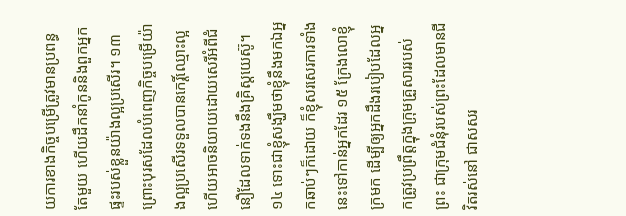យការខាងកិច្ចបម្រើត្រូវមានប្រពន្ធតែមួយ ហើយដឹកនាំកូននិងពួកអ្នកផ្ទះរបស់ខ្លួនយ៉ាងល្អប្រសើរ។ ១៣ ព្រោះបុរសដែលបំពេញកិច្ចបម្រើយ៉ាងល្អប្រសើរទទួលបានកេរ្ដិ៍ឈ្មោះល្អ ហើយអាចនិយាយដោយសេរីអំពីជំនឿដែលទាក់ទងនឹងគ្រិស្តយេស៊ូ។
១៤ ទោះជាខ្ញុំសង្ឃឹមថាខ្ញុំនឹងមកឯអ្នកឆាប់ៗក៏ដោយ ក៏ខ្ញុំសរសេរការទាំងនេះទៅកាន់អ្នកដែរ ១៥ ក្រែងលោខ្ញុំក្រមក ដើម្បីឲ្យអ្នកដឹងរបៀបដែលអ្នកត្រូវប្រព្រឹត្តក្នុងក្រុមគ្រួសាររបស់ព្រះ ជាក្រុមជំនុំរបស់ព្រះដែលមានជីវិតរស់នៅ ជាសសរ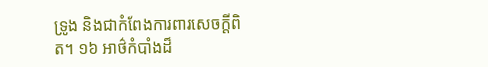ទ្រូង និងជាកំពែងការពារសេចក្ដីពិត។ ១៦ អាថ៌កំបាំងដ៏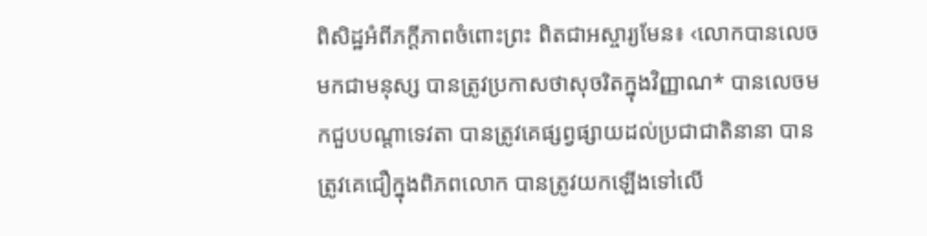ពិសិដ្ឋអំពីភក្ដីភាពចំពោះព្រះ ពិតជាអស្ចារ្យមែន៖ ‹លោកបានលេចមកជាមនុស្ស បានត្រូវប្រកាសថាសុចរិតក្នុងវិញ្ញាណ* បានលេចមកជួបបណ្ដាទេវតា បានត្រូវគេផ្សព្វផ្សាយដល់ប្រជាជាតិនានា បានត្រូវគេជឿក្នុងពិភពលោក បានត្រូវយកឡើងទៅលើ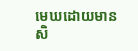មេឃដោយមានសិ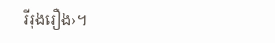រីរុងរឿង›។